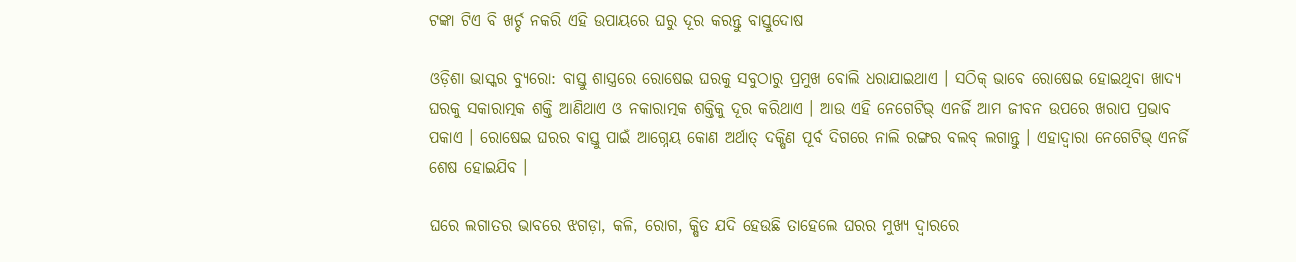ଟଙ୍କା ଟିଏ ବି ଖର୍ଚ୍ଚ ନକରି ଏହି ଉପାୟରେ ଘରୁ ଦୂର କରନ୍ତୁ ବାସ୍ତୁଦୋଷ

ଓଡ଼ିଶା ଭାସ୍କର ବ୍ୟୁରୋ: ବାସ୍ତୁ ଶାସ୍ତ୍ରରେ ରୋଷେଇ ଘରକୁ ସବୁଠାରୁ ପ୍ରମୁଖ ବୋଲି ଧରାଯାଇଥାଏ । ସଠିକ୍ ଭାବେ ରୋଷେଇ ହୋଇଥିବା ଖାଦ୍ୟ ଘରକୁ ସକାରାତ୍ମକ ଶକ୍ତି ଆଣିଥାଏ ଓ ନକାରାତ୍ମକ ଶକ୍ତିକୁ ଦୂର କରିଥାଏ । ଆଉ ଏହି ନେଗେଟିଭ୍ ଏନର୍ଜି ଆମ ଜୀବନ ଉପରେ ଖରାପ ପ୍ରଭାବ ପକାଏ । ରୋଷେଇ ଘରର ବାସ୍ତୁ ପାଇଁ ଆଗ୍ନେୟ କୋଣ ଅର୍ଥାତ୍ ଦକ୍ଷିଣ ପୂର୍ବ ଦିଗରେ ନାଲି ରଙ୍ଗର ବଲବ୍ ଲଗାନ୍ତୁ । ଏହାଦ୍ୱାରା ନେଗେଟିଭ୍ ଏନର୍ଜି ଶେଷ ହୋଇଯିବ ।

ଘରେ ଲଗାତର ଭାବରେ ଝଗଡ଼ା, କଳି, ରୋଗ, କ୍ଷିତ ଯଦି ହେଉଛି ତାହେଲେ ଘରର ମୁଖ୍ୟ ଦ୍ୱାରରେ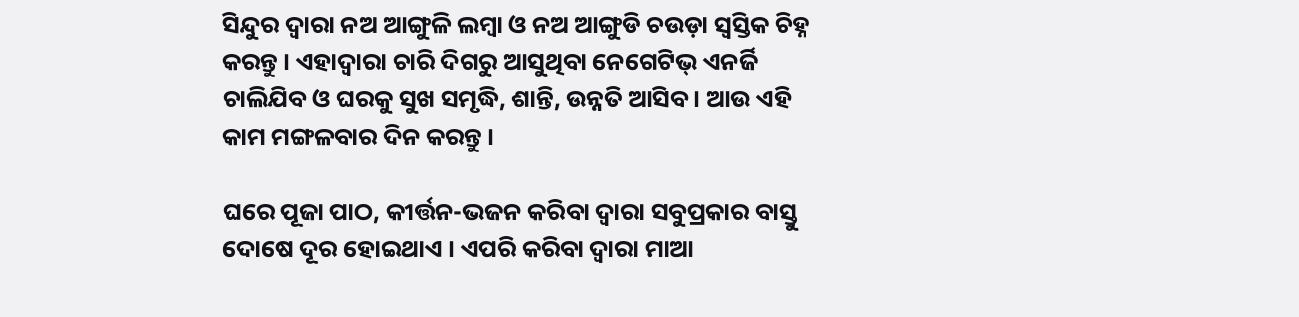ସିନ୍ଦୁର ଦ୍ୱାରା ନଅ ଆଙ୍ଗୁଳି ଲମ୍ବା ଓ ନଅ ଆଙ୍ଗୁଡି ଚଉଡ଼ା ସ୍ୱସ୍ତିକ ଚିହ୍ନ କରନ୍ତୁ । ଏହାଦ୍ୱାରା ଚାରି ଦିଗରୁ ଆସୁଥିବା ନେଗେଟିଭ୍ ଏନର୍ଜି ଚାଲିଯିବ ଓ ଘରକୁ ସୁଖ ସମୃଦ୍ଧି, ଶାନ୍ତି, ଉନ୍ନତି ଆସିବ । ଆଉ ଏହି କାମ ମଙ୍ଗଳବାର ଦିନ କରନ୍ତୁ ।

ଘରେ ପୂଜା ପାଠ, କୀର୍ତ୍ତନ-ଭଜନ କରିବା ଦ୍ୱାରା ସବୁପ୍ରକାର ବାସ୍ତୁ ଦୋଷେ ଦୂର ହୋଇଥାଏ । ଏପରି କରିବା ଦ୍ୱାରା ମାଆ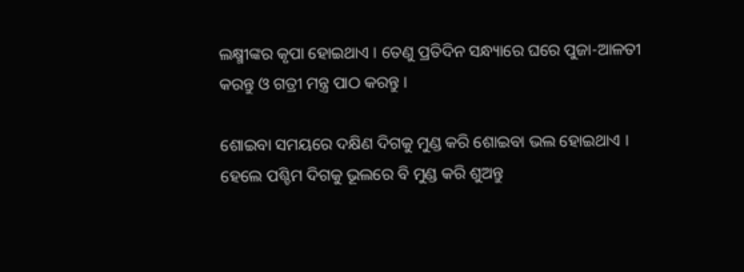ଲକ୍ଷ୍ମୀଙ୍କର କୃପା ହୋଇଥାଏ । ତେଣୁ ପ୍ରତିଦିନ ସନ୍ଧ୍ୟାରେ ଘରେ ପୁଜା-ଆଳତୀ କରନ୍ତୁ ଓ ଗତ୍ରୀ ମନ୍ତ୍ର ପାଠ କରନ୍ତୁ ।

ଶୋଇବା ସମୟରେ ଦକ୍ଷିଣ ଦିଗକୁ ମୁଣ୍ଡ କରି ଶୋଇବା ଭଲ ହୋଇଥାଏ । ହେଲେ ପଶ୍ଚିମ ଦିଗକୁ ଭୂଲରେ ବି ମୁଣ୍ଡ କରି ଶୁଅନ୍ତୁ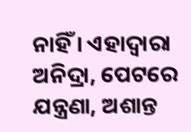ନାହିଁ । ଏହାଦ୍ୱାରା ଅନିଦ୍ରା, ପେଟରେ ଯନ୍ତ୍ରଣା, ଅଶାନ୍ତ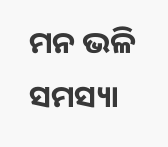ମନ ଭଳି ସମସ୍ୟା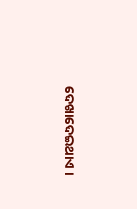ଦେଖାଦେଇଥାଏ ।